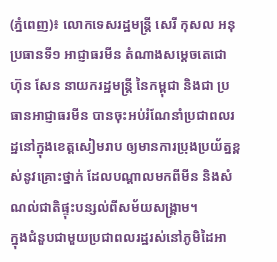(ភ្នំពេញ)៖ លោកទេសរដ្ឋមន្រ្តី សេរី កុសល អនុប្រធានទី១ អាជ្ញាធរមីន តំណាងសម្តេចតេជោ ហ៊ុន សែន នាយករដ្ឋមន្ត្រី នៃកម្ពុជា និងជា ប្រធានអាជ្ញាធរមីន បានចុះអប់រំណែនាំប្រជាពលរដ្ឋនៅក្នុងខេត្តសៀមរាប ឲ្យមានការប្រុងប្រយ័ត្នខ្ពស់នូវគ្រោះថ្នាក់ ដែលបណ្តាលមកពីមីន និងសំណល់ជាតិផ្ទុះបន្សល់ពីសម័យសង្រ្គាម។
ក្នុងជំនួបជាមួយប្រជាពលរដ្ឋរស់នៅភូមិដៃអា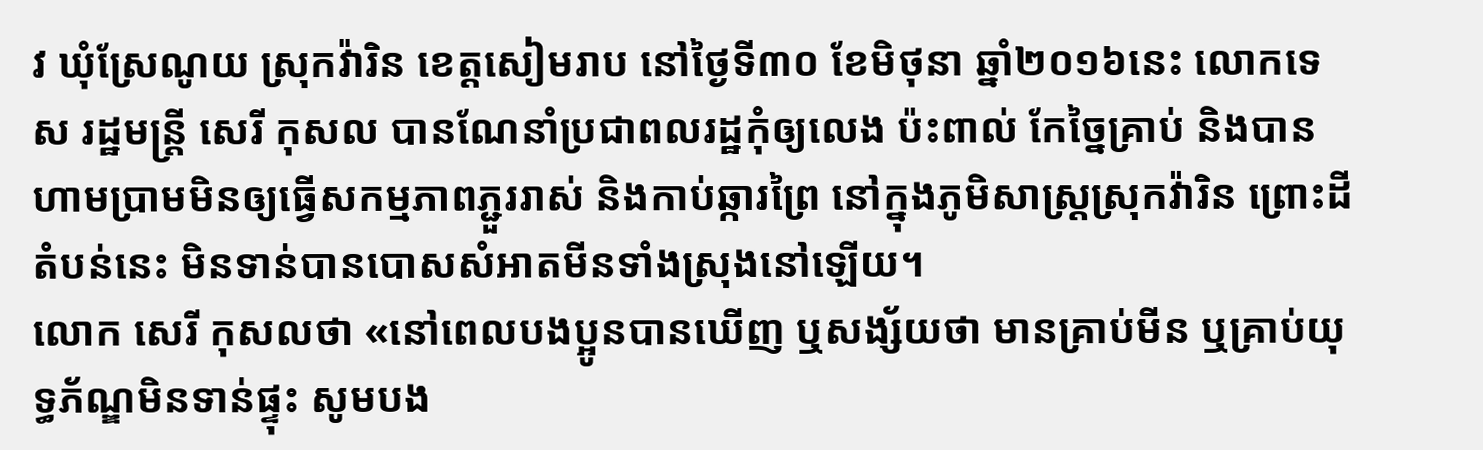វ ឃុំស្រែណូយ ស្រុកវ៉ារិន ខេត្តសៀមរាប នៅថ្ងៃទី៣០ ខែមិថុនា ឆ្នាំ២០១៦នេះ លោកទេស រដ្ឋមន្រ្តី សេរី កុសល បានណែនាំប្រជាពលរដ្ឋកុំឲ្យលេង ប៉ះពាល់ កែច្នៃគ្រាប់ និងបានហាមប្រាមមិនឲ្យធ្វើសកម្មភាពភ្ជួររាស់ និងកាប់ឆ្ការព្រៃ នៅក្នុងភូមិសាស្រ្តស្រុកវ៉ារិន ព្រោះដីតំបន់នេះ មិនទាន់បានបោសសំអាតមីនទាំងស្រុងនៅឡើយ។
លោក សេរី កុសលថា «នៅពេលបងប្អូនបានឃើញ ឬសង្ស័យថា មានគ្រាប់មីន ឬគ្រាប់យុទ្ធភ័ណ្ឌមិនទាន់ផ្ទុះ សូមបង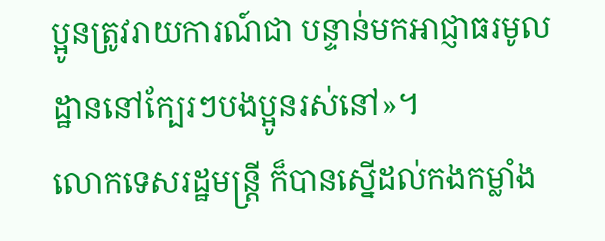ប្អូនត្រូវរាយការណ៍ជា បន្ទាន់មកអាជ្ញាធរមូលដ្ឋាននៅក្បែរៗបងប្អូនរស់នៅ»។
លោកទេសរដ្ឋមន្រ្តី ក៏បានស្នើដល់កងកម្លាំង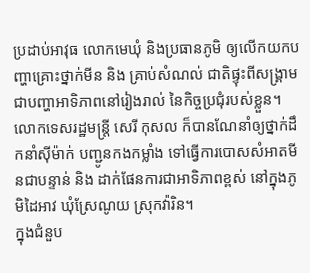ប្រដាប់អាវុធ លោកមេឃុំ និងប្រធានភូមិ ឲ្យលើកយកបញ្ហាគ្រោះថ្នាក់មីន និង គ្រាប់សំណល់ ជាតិផ្ទុះពីសង្គ្រាម ជាបញ្ហាអាទិភាពនៅរៀងរាល់ នៃកិច្ចប្រជុំរបស់ខ្លួន។ លោកទេសរដ្ឋមន្ត្រី សេរី កុសល ក៏បានណែនាំឲ្យថ្នាក់ដឹកនាំស៊ីម៉ាក់ បញ្ជូនកងកម្លាំង ទៅធ្វើការបោសសំអាតមីនជាបន្ទាន់ និង ដាក់ផែនការជាអាទិភាពខ្ពស់ នៅក្នុងភូមិដៃអាវ ឃុំស្រែណូយ ស្រុកវ៉ារិន។
ក្នុងជំនួប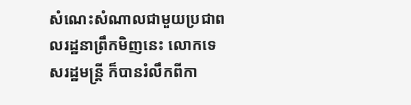សំណេះសំណាលជាមួយប្រជាពលរដ្ឋនាព្រឹកមិញនេះ លោកទេសរដ្ឋមន្រ្តី ក៏បានរំលឹកពីកា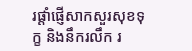រផ្តាំផ្ញើសាកសួរសុខទុក្ខ និងនឹករលឹក រ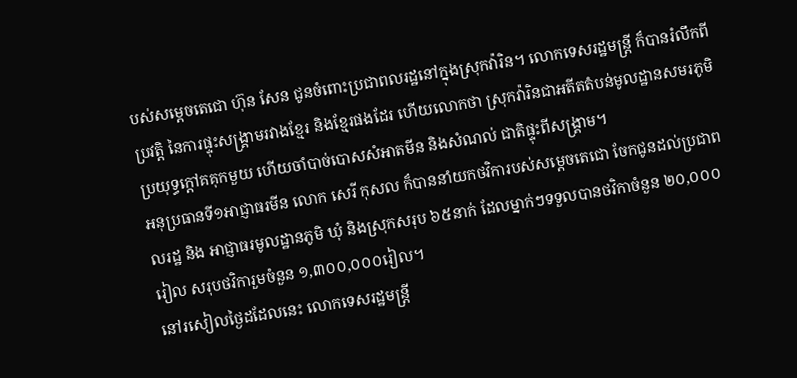បស់សម្តេចតេជោ ហ៊ុន សែន ជូនចំពោះប្រជាពលរដ្ឋនៅក្នុងស្រុកវ៉ារិន។ លោកទេសរដ្ឋមន្រ្តី ក៏បានរំលឹកពីប្រវត្តិ នៃការផ្ទុះសង្រ្គាមរវាងខ្មែរ និងខ្មែរផងដែរ ហើយលោកថា ស្រុកវ៉ារិនជាអតីតតំបន់មូលដ្ឋានសមរភូមិប្រយុទ្ធក្តៅគគុកមួយ ហើយចាំបាច់បោសសំអាតមីន និងសំណល់ ជាតិផ្ទុះពីសង្គ្រាម។
អនុប្រធានទី១អាជ្ញាធរមីន លោក សេរី កុសល ក៏បាននាំយកថវិការបស់សម្តេចតេជោ ចែកជូនដល់ប្រជាពលរដ្ឋ និង អាជ្ញាធរមូលដ្ឋានភូមិ ឃុំ និងស្រុកសរុប ៦៥នាក់ ដែលម្នាក់ៗទទួលបានថវិកាចំនួន ២០,០០០ រៀល សរុបថវិការួមចំនួន ១,៣០០,០០០រៀល។
នៅរសៀលថ្ងៃដដែលនេះ លោកទេសរដ្ឋមន្រ្តី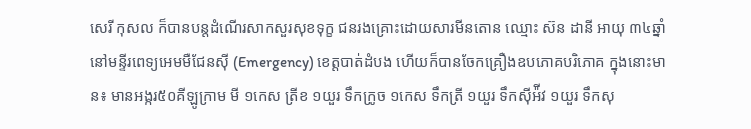សេរី កុសល ក៏បានបន្តដំណើរសាកសួរសុខទុក្ខ ជនរងគ្រោះដោយសារមីនតោន ឈ្មោះ ស៊ន ដានី អាយុ ៣៤ឆ្នាំ នៅមន្ទីរពេទ្យអេមមឺជែនស៊ី (Emergency) ខេត្តបាត់ដំបង ហើយក៏បានចែកគ្រឿងឧបភោគបរិភោគ ក្នុងនោះមាន៖ មានអង្ករ៥០គីឡូក្រាម មី ១កេស ត្រីខ ១យួរ ទឹកក្រូច ១កេស ទឹកត្រី ១យួរ ទឹកស៊ីអ៉ីវ ១យួរ ទឹកសុ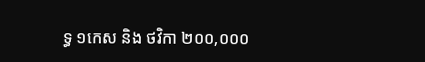ទ្ធ ១កេស និង ថវិកា ២០០,០០០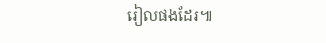រៀលផងដែរ៕